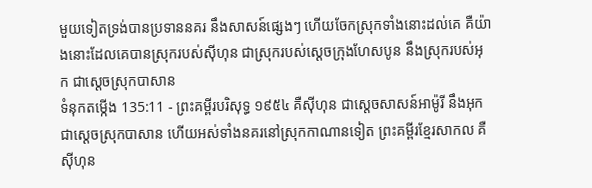មួយទៀតទ្រង់បានប្រទាននគរ នឹងសាសន៍ផ្សេងៗ ហើយចែកស្រុកទាំងនោះដល់គេ គឺយ៉ាងនោះដែលគេបានស្រុករបស់ស៊ីហុន ជាស្រុករបស់ស្តេចក្រុងហែសបូន នឹងស្រុករបស់អុក ជាស្តេចស្រុកបាសាន
ទំនុកតម្កើង 135:11 - ព្រះគម្ពីរបរិសុទ្ធ ១៩៥៤ គឺស៊ីហុន ជាស្តេចសាសន៍អាម៉ូរី នឹងអុក ជាស្តេចស្រុកបាសាន ហើយអស់ទាំងនគរនៅស្រុកកាណានទៀត ព្រះគម្ពីរខ្មែរសាកល គឺស៊ីហុន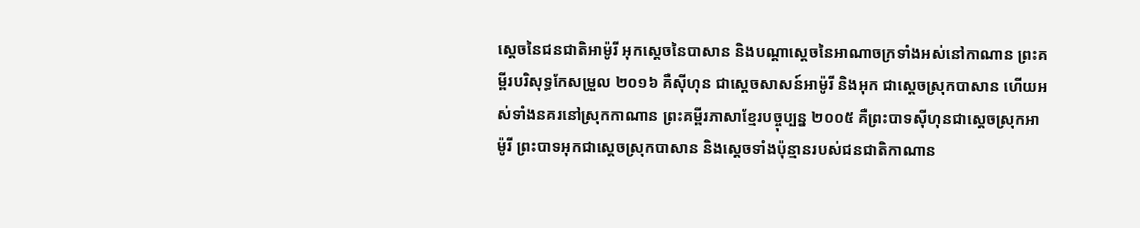ស្ដេចនៃជនជាតិអាម៉ូរី អុកស្ដេចនៃបាសាន និងបណ្ដាស្ដេចនៃអាណាចក្រទាំងអស់នៅកាណាន ព្រះគម្ពីរបរិសុទ្ធកែសម្រួល ២០១៦ គឺស៊ីហុន ជាស្តេចសាសន៍អាម៉ូរី និងអុក ជាស្តេចស្រុកបាសាន ហើយអស់ទាំងនគរនៅស្រុកកាណាន ព្រះគម្ពីរភាសាខ្មែរបច្ចុប្បន្ន ២០០៥ គឺព្រះបាទស៊ីហុនជាស្ដេចស្រុកអាម៉ូរី ព្រះបាទអុកជាស្ដេចស្រុកបាសាន និងស្ដេចទាំងប៉ុន្មានរបស់ជនជាតិកាណាន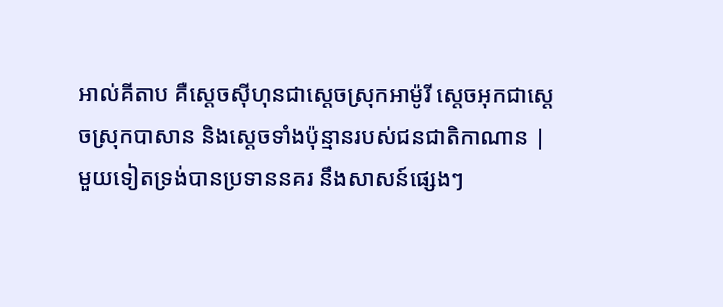អាល់គីតាប គឺស្តេចស៊ីហុនជាស្ដេចស្រុកអាម៉ូរី ស្តេចអុកជាស្ដេចស្រុកបាសាន និងស្ដេចទាំងប៉ុន្មានរបស់ជនជាតិកាណាន |
មួយទៀតទ្រង់បានប្រទាននគរ នឹងសាសន៍ផ្សេងៗ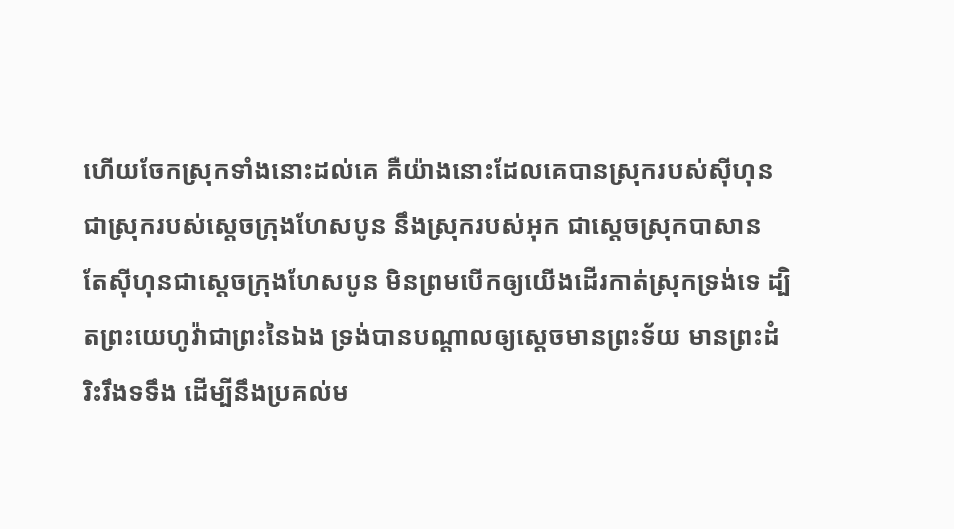ហើយចែកស្រុកទាំងនោះដល់គេ គឺយ៉ាងនោះដែលគេបានស្រុករបស់ស៊ីហុន ជាស្រុករបស់ស្តេចក្រុងហែសបូន នឹងស្រុករបស់អុក ជាស្តេចស្រុកបាសាន
តែស៊ីហុនជាស្តេចក្រុងហែសបូន មិនព្រមបើកឲ្យយើងដើរកាត់ស្រុកទ្រង់ទេ ដ្បិតព្រះយេហូវ៉ាជាព្រះនៃឯង ទ្រង់បានបណ្តាលឲ្យស្តេចមានព្រះទ័យ មានព្រះដំរិះរឹងទទឹង ដើម្បីនឹងប្រគល់ម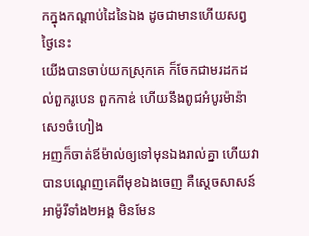កក្នុងកណ្តាប់ដៃនៃឯង ដូចជាមានហើយសព្វថ្ងៃនេះ
យើងបានចាប់យកស្រុកគេ ក៏ចែកជាមរដកដល់ពួករូបេន ពួកកាឌ់ ហើយនឹងពូជអំបូរម៉ាន៉ាសេ១ចំហៀង
អញក៏ចាត់ឪម៉ាល់ឲ្យទៅមុនឯងរាល់គ្នា ហើយវាបានបណ្តេញគេពីមុខឯងចេញ គឺស្តេចសាសន៍អាម៉ូរីទាំង២អង្គ មិនមែន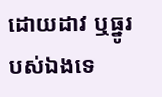ដោយដាវ ឬធ្នូរបស់ឯងទេ